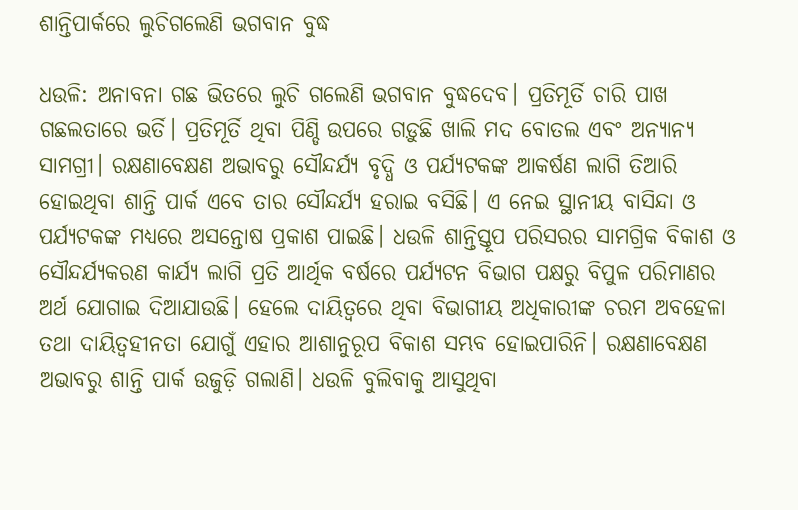ଶାନ୍ତିପାର୍କରେ ଲୁଚିଗଲେଣି ଭଗବାନ ବୁଦ୍ଧ

ଧଉଳି: ଅନାବନା ଗଛ ଭିତରେ ଲୁଚି ଗଲେଣି ଭଗବାନ ବୁଦ୍ଧଦେବ। ପ୍ରତିମୂର୍ତି ଚାରି ପାଖ ଗଛଲତାରେ ଭର୍ତି। ପ୍ରତିମୂର୍ତି ଥିବା ପିଣ୍ଡି ଉପରେ ଗଡ଼ୁଛି ଖାଲି ମଦ ବୋତଲ ଏବଂ ଅନ୍ୟାନ୍ୟ ସାମଗ୍ରୀ। ରକ୍ଷଣାବେକ୍ଷଣ ଅଭାବରୁ ସୌନ୍ଦର୍ଯ୍ୟ ବୃଦ୍ଧି ଓ ପର୍ଯ୍ୟଟକଙ୍କ ଆକର୍ଷଣ ଲାଗି ତିଆରି ହୋଇଥିବା ଶାନ୍ତି ପାର୍କ ଏବେ ତାର ସୌନ୍ଦର୍ଯ୍ୟ ହରାଇ ବସିଛି। ଏ ନେଇ ସ୍ଥାନୀୟ ବାସିନ୍ଦା ଓ ପର୍ଯ୍ୟଟକଙ୍କ ମଧ୍ୟରେ ଅସନ୍ତୋଷ ପ୍ରକାଶ ପାଇଛି। ଧଉଳି ଶାନ୍ତିସ୍ତୂପ ପରିସରର ସାମଗ୍ରିକ ବିକାଶ ଓ ସୌନ୍ଦର୍ଯ୍ୟକରଣ କାର୍ଯ୍ୟ ଲାଗି ପ୍ରତି ଆର୍ଥିକ ବର୍ଷରେ ପର୍ଯ୍ୟଟନ ବିଭାଗ ପକ୍ଷରୁ ବିପୁଳ ପରିମାଣର ଅର୍ଥ ଯୋଗାଇ ଦିଆଯାଉଛି। ହେଲେ ଦାୟିତ୍ୱରେ ଥିବା ବିଭାଗୀୟ ଅଧିକାରୀଙ୍କ ଚରମ ଅବହେଳା ତଥା ଦାୟିତ୍ୱହୀନତା ଯୋଗୁଁ ଏହାର ଆଶାନୁରୂପ ବିକାଶ ସମ୍ଭବ ହୋଇପାରିନି। ରକ୍ଷଣାବେକ୍ଷଣ ଅଭାବରୁ ଶାନ୍ତି ପାର୍କ ଉଜୁଡ଼ି ଗଲାଣି। ଧଉଳି ବୁଲିବାକୁ ଆସୁଥିବା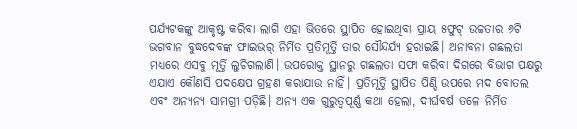ପର୍ଯ୍ୟଟକଙ୍କୁ ଆକୃଷ୍ଟ କରିବା ଲାଗି ଏହା ଭିତରେ ସ୍ଥାପିତ ହୋଇଥିବା ପ୍ରାୟ ୫ଫୁଟ୍‌ ଉଚ୍ଚତାର ୬ଟି ଭଗବାନ ବୁଦ୍ଧଦେବଙ୍କ ଫାଇଭର୍‌ ନିର୍ମିତ ପ୍ରତିମୂର୍ତ୍ତି ତାର ସୌନ୍ଦର୍ଯ୍ୟ ହରାଇଛି। ଅନାବନା ଗଛଲତା ମଧ୍ୟରେ ଏସବୁ ମୂର୍ତ୍ତି ଲୁଚିଗଲାଣି। ଉପରୋକ୍ତ ସ୍ଥାନରୁ ଗଛଲତା ସଫା କରିବା ଦିଗରେ ବିଭାଗ ପକ୍ଷରୁ ଏଯାଏ କୌଣସି ପଦକ୍ଷେପ ଗ୍ରହଣ କରାଯାଉ ନାହିଁ। ପ୍ରତିମୂର୍ତ୍ତି ସ୍ଥାପିତ ପିଣ୍ଡି ଉପରେ ମଦ ବୋତଲ ଏବଂ ଅନ୍ୟନ୍ୟ ସାମଗ୍ରୀ ପଡ଼ିଛି। ଅନ୍ୟ ଏକ ଗୁରୁତ୍ୱପୂର୍ଣ୍ଣ କଥା ହେଲା, ଦୀର୍ଘବର୍ଷ ତଳେ ନିର୍ମିତ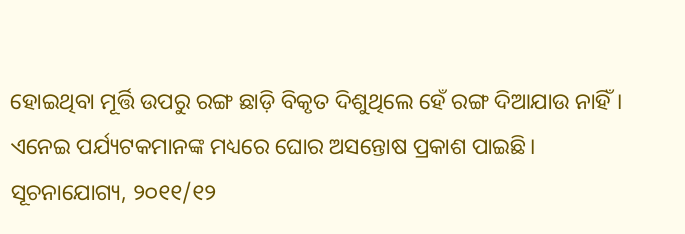ହୋଇଥିବା ମୂର୍ତ୍ତି ଉପରୁ ରଙ୍ଗ ଛାଡ଼ି ବିକୃତ ଦିଶୁଥିଲେ ହେଁ ରଙ୍ଗ ଦିଆଯାଉ ନାହିଁ। ଏନେଇ ପର୍ଯ୍ୟଟକମାନଙ୍କ ମଧ୍ୟରେ ଘୋର ଅସନ୍ତୋଷ ପ୍ରକାଶ ପାଇଛି। ସୂଚନାଯୋଗ୍ୟ, ୨୦୧୧/୧୨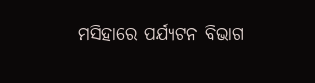ମସିହାରେ ପର୍ଯ୍ୟଟନ ବିଭାଗ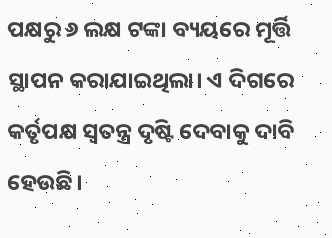ପକ୍ଷରୁ ୬ ଲକ୍ଷ ଟଙ୍କା ବ୍ୟୟରେ ମୂର୍ତ୍ତି ସ୍ଥାପନ କରାଯାଇଥିଲା। ଏ ଦିଗରେ କର୍ତୃପକ୍ଷ ସ୍ୱତନ୍ତ୍ର ଦୃଷ୍ଟି ଦେବାକୁ ଦାବି ହେଉଛି।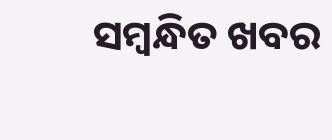ସମ୍ବନ୍ଧିତ ଖବର